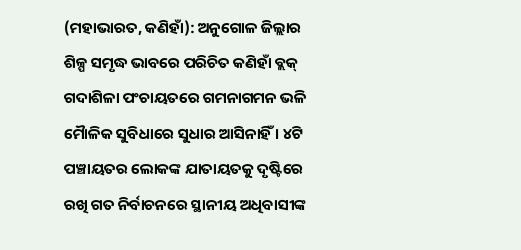(ମହାଭାରତ, କଣିହାଁ): ଅନୁଗୋଳ ଜିଲ୍ଲାର ଶିଳ୍ପ ସମୃଦ୍ଧ ଭାବରେ ପରିଚିତ କଣିହାଁ ବ୍ଲକ୍ ଗଦାଶିଳା ପଂଚାୟତରେ ଗମନାଗମନ ଭଳି ମୈାଳିକ ସୁବିଧାରେ ସୁଧାର ଆସିନାହିଁ । ୪ଟି ପଞ୍ଚାୟତର ଲୋକଙ୍କ ଯାତାୟତକୁ ଦୃଷ୍ଟିରେ ରଖି ଗତ ନିର୍ବାଚନରେ ସ୍ଥାନୀୟ ଅଧିବାସୀଙ୍କ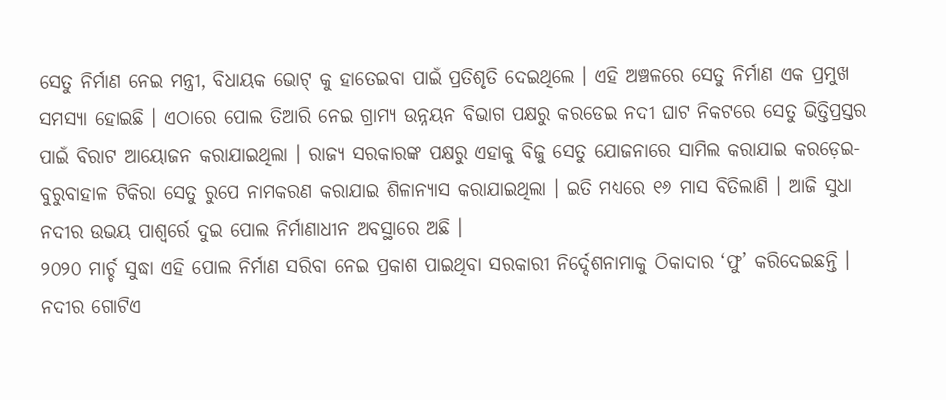ସେତୁ ନିର୍ମାଣ ନେଇ ମନ୍ତ୍ରୀ, ବିଧାୟକ ଭୋଟ୍ କୁ ହାତେଇବା ପାଇଁ ପ୍ରତିଶୃତି ଦେଇଥିଲେ । ଏହି ଅଞ୍ଚଳରେ ସେତୁ ନିର୍ମାଣ ଏକ ପ୍ରମୁଖ ସମସ୍ୟା ହୋଇଛି । ଏଠାରେ ପୋଲ ତିଆରି ନେଇ ଗ୍ରାମ୍ୟ ଉନ୍ନୟନ ବିଭାଗ ପକ୍ଷରୁ କରଡେଇ ନଦୀ ଘାଟ ନିକଟରେ ସେତୁ ଭିତ୍ତିପ୍ରସ୍ତର ପାଇଁ ବିରାଟ ଆୟୋଜନ କରାଯାଇଥିଲା । ରାଜ୍ୟ ସରକାରଙ୍କ ପକ୍ଷରୁ ଏହାକୁ ବିଜୁ ସେତୁ ଯୋଜନାରେ ସାମିଲ କରାଯାଇ କରଡ଼େଇ-ବୁରୁବାହାଳ ଟିକିରା ସେତୁ ରୁପେ ନାମକରଣ କରାଯାଇ ଶିଳାନ୍ୟାସ କରାଯାଇଥିଲା । ଇତି ମଧ୍ୟରେ ୧୬ ମାସ ବିତିଲାଣି । ଆଜି ସୁଧା ନଦୀର ଉଭୟ ପାଶ୍ୱର୍ରେ ଦୁଇ ପୋଲ ନିର୍ମାଣାଧୀନ ଅବସ୍ଥାରେ ଅଛି ।
୨୦୨୦ ମାର୍ଚ୍ଚ ସୁଦ୍ଧା ଏହି ପୋଲ ନିର୍ମାଣ ସରିବା ନେଇ ପ୍ରକାଶ ପାଇଥିବା ସରକାରୀ ନିର୍ଦ୍ଦେଶନାମାକୁ ଠିକାଦାର ‘ଫୁ’ କରିଦେଇଛନ୍ତି । ନଦୀର ଗୋଟିଏ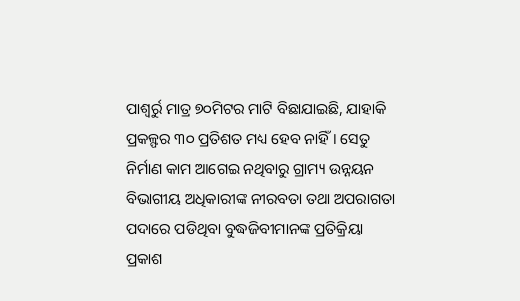ପାଶ୍ୱର୍ରୁ ମାତ୍ର ୭୦ମିଟର ମାଟି ବିଛାଯାଇଛି, ଯାହାକି ପ୍ରକଳ୍ଫର ୩୦ ପ୍ରତିଶତ ମଧ୍ୟ ହେବ ନାହିଁ । ସେତୁ ନିର୍ମାଣ କାମ ଆଗେଇ ନଥିବାରୁ ଗ୍ରାମ୍ୟ ଉନ୍ନୟନ ବିଭାଗୀୟ ଅଧିକାରୀଙ୍କ ନୀରବତା ତଥା ଅପରାଗତା ପଦାରେ ପଡିଥିବା ବୁଦ୍ଧଜିବୀମାନଙ୍କ ପ୍ରତିକ୍ରିୟା ପ୍ରକାଶ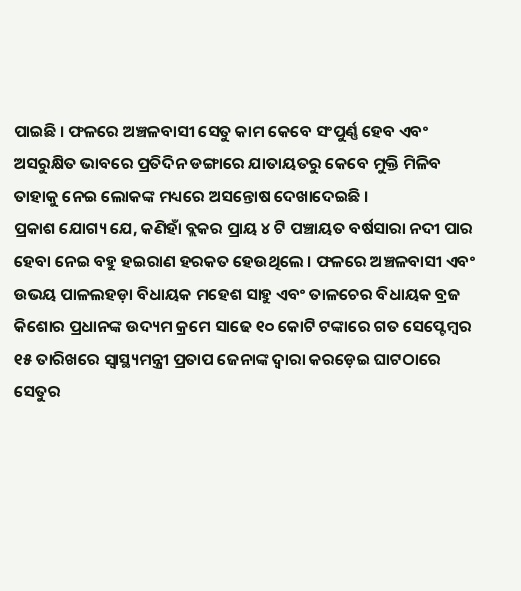ପାଇଛି । ଫଳରେ ଅଞ୍ଚଳବାସୀ ସେତୁ କାମ କେବେ ସଂପୁର୍ଣ୍ଣ ହେବ ଏବଂ ଅସରୁକ୍ଷିତ ଭାବରେ ପ୍ରତିଦିନ ଡଙ୍ଗାରେ ଯାତାୟତରୁ କେବେ ମୁକ୍ତି ମିଳିବ ତାହାକୁ ନେଇ ଲୋକଙ୍କ ମଧ୍ୟରେ ଅସନ୍ତୋଷ ଦେଖାଦେଇଛି ।
ପ୍ରକାଶ ଯୋଗ୍ୟ ଯେ, କଣିହାଁ ବ୍ଲକର ପ୍ରାୟ ୪ ଟି ପଞ୍ଚାୟତ ବର୍ଷସାରା ନଦୀ ପାର ହେବା ନେଇ ବହୁ ହଇରାଣ ହରକତ ହେଉଥିଲେ । ଫଳରେ ଅଞ୍ଚଳବାସୀ ଏବଂ ଉଭୟ ପାଳଲହଡ଼ା ବିଧାୟକ ମହେଶ ସାହୁ ଏବଂ ତାଳଚେର ବିଧାୟକ ବ୍ରଜ କିଶୋର ପ୍ରଧାନଙ୍କ ଉଦ୍ୟମ କ୍ରମେ ସାଢେ ୧୦ କୋଟି ଟଙ୍କାରେ ଗତ ସେପ୍ଟେମ୍ବର ୧୫ ତାରିଖରେ ସ୍ୱାସ୍ଥ୍ୟମନ୍ତ୍ରୀ ପ୍ରତାପ ଜେନାଙ୍କ ଦ୍ୱାରା କରଡ଼େଇ ଘାଟଠାରେ ସେତୁର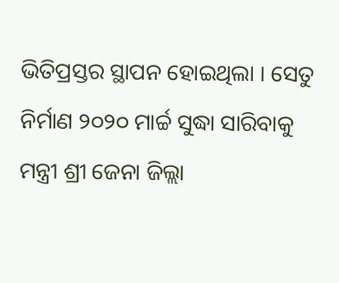ଭିତିପ୍ରସ୍ତର ସ୍ଥାପନ ହୋଇଥିଲା । ସେତୁ ନିର୍ମାଣ ୨୦୨୦ ମାର୍ଚ୍ଚ ସୁଦ୍ଧା ସାରିବାକୁ ମନ୍ତ୍ରୀ ଶ୍ରୀ ଜେନା ଜିଲ୍ଲା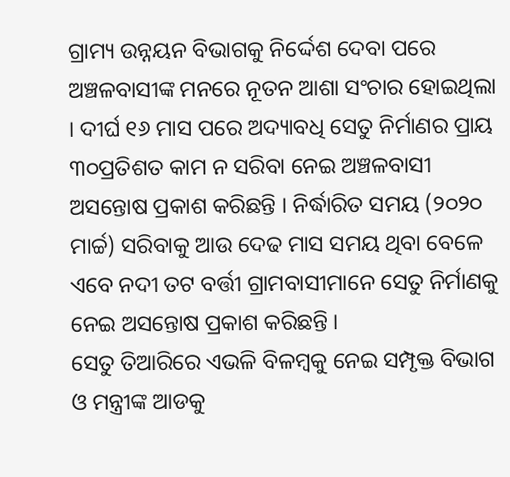ଗ୍ରାମ୍ୟ ଉନ୍ନୟନ ବିଭାଗକୁ ନିର୍ଦ୍ଦେଶ ଦେବା ପରେ ଅଞ୍ଚଳବାସୀଙ୍କ ମନରେ ନୂତନ ଆଶା ସଂଚାର ହୋଇଥିଲା । ଦୀର୍ଘ ୧୬ ମାସ ପରେ ଅଦ୍ୟାବଧି ସେତୁ ନିର୍ମାଣର ପ୍ରାୟ ୩୦ପ୍ରତିଶତ କାମ ନ ସରିବା ନେଇ ଅଞ୍ଚଳବାସୀ ଅସନ୍ତୋଷ ପ୍ରକାଶ କରିଛନ୍ତି । ନିର୍ଦ୍ଧାରିତ ସମୟ (୨୦୨୦ ମାର୍ଚ୍ଚ) ସରିବାକୁ ଆଉ ଦେଢ ମାସ ସମୟ ଥିବା ବେଳେ ଏବେ ନଦୀ ତଟ ବର୍ତ୍ତୀ ଗ୍ରାମବାସୀମାନେ ସେତୁ ନିର୍ମାଣକୁ ନେଇ ଅସନ୍ତୋଷ ପ୍ରକାଶ କରିଛନ୍ତି ।
ସେତୁ ତିଆରିରେ ଏଭଳି ବିଳମ୍ବକୁ ନେଇ ସମ୍ପୃକ୍ତ ବିଭାଗ ଓ ମନ୍ତ୍ରୀଙ୍କ ଆଡକୁ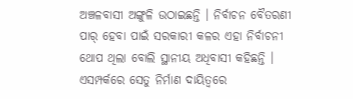ଅଞ୍ଚଳବାସୀ ଅଙ୍ଗୁଳି ଉଠାଇଛନ୍ତି । ନିର୍ବାଚନ ବୈତରଣୀ ପାର୍ ହେବା ପାଇଁ ସରକାରୀ କଳର ଏହା ନିର୍ବାଚନୀ ଥୋପ ଥିଲା ବୋଲି ସ୍ଥାନୀୟ ଅଧିବାସୀ କହିଛନ୍ତି । ଏସମ୍ପର୍କରେ ସେତୁ ନିର୍ମାଣ ଦାୟିତ୍ୱରେ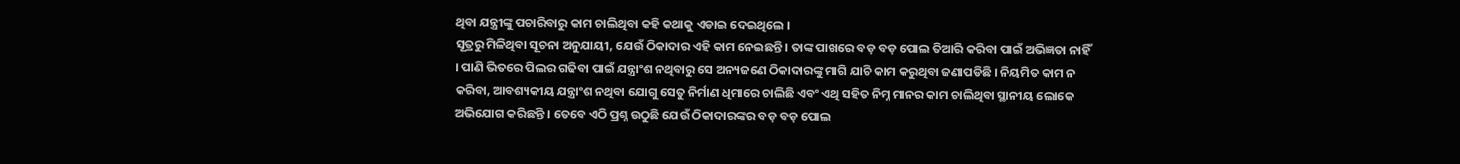ଥିବା ଯନ୍ତ୍ରୀଙ୍କୁ ପଚାରିବାରୁ କାମ ଚାଲିଥିବା କହି କଥାକୁ ଏଡାଇ ଦେଇଥିଲେ ।
ସୂତ୍ରରୁ ମିଳିଥିବା ସୂଚନା ଅନୁଯାୟୀ, ଯେଉଁ ଠିକାଦାର ଏହି କାମ ନେଇଛନ୍ତି । ତାଙ୍କ ପାଖରେ ବଡ଼ ବଡ଼ ପୋଲ ତିଆରି କରିବା ପାଇଁ ଅଭିଜ୍ଞତା ନାହିଁ । ପାଣି ଭିତରେ ପିଲର ଗଢିବା ପାଇଁ ଯନ୍ତ୍ରାଂଶ ନଥିବାରୁ ସେ ଅନ୍ୟଜଣେ ଠିକାଦାରଙ୍କୁ ମାଗି ଯାଚି କାମ କରୁଥିବା ଜଣାପଡିଛି । ନିୟମିତ କାମ ନ କରିବା, ଆବଶ୍ୟକୀୟ ଯନ୍ତ୍ରାଂଶ ନଥିବା ଯୋଗୁ ସେତୁ ନିର୍ମାଣ ଧିମାରେ ଚାଲିଛି ଏବଂ ଏଥି ସହିତ ନିମ୍ନ ମାନର କାମ ଚାଲିଥିବା ସ୍ଥାନୀୟ ଲୋକେ ଅଭିଯୋଗ କରିଛନ୍ତି । ତେବେ ଏଠି ପ୍ରଶ୍ନ ଉଠୁଛି ଯେଉଁ ଠିକାଦାରଙ୍କର ବଡ଼ ବଡ଼ ପୋଲ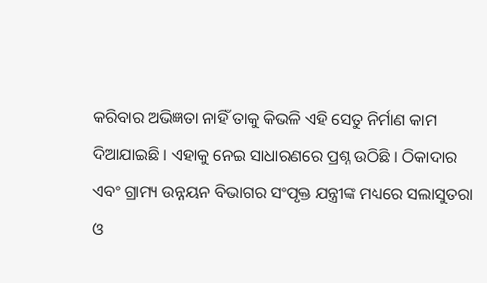କରିବାର ଅଭିଜ୍ଞତା ନାହିଁ ତାକୁ କିଭଳି ଏହି ସେତୁ ନିର୍ମାଣ କାମ ଦିଆଯାଇଛି । ଏହାକୁ ନେଇ ସାଧାରଣରେ ପ୍ରଶ୍ନ ଉଠିଛି । ଠିକାଦାର ଏବଂ ଗ୍ରାମ୍ୟ ଉନ୍ନୟନ ବିଭାଗର ସଂପୃକ୍ତ ଯନ୍ତ୍ରୀଙ୍କ ମଧ୍ୟରେ ସଲାସୁତରା ଓ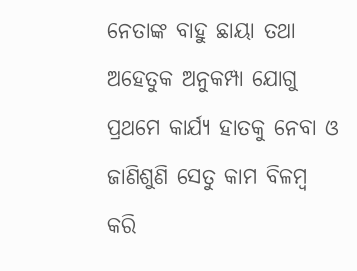ନେତାଙ୍କ ବାହୁ ଛାୟା ତଥା ଅହେତୁକ ଅନୁକମ୍ପା ଯୋଗୁ ପ୍ରଥମେ କାର୍ଯ୍ୟ ହାତକୁ ନେବା ଓ ଜାଣିଶୁଣି ସେତୁ କାମ ବିଳମ୍ବ କରି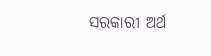ସରକାରୀ ଅର୍ଥ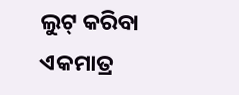ଲୁଟ୍ କରିବା ଏକମାତ୍ର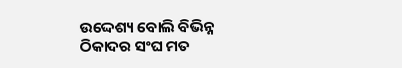ଉଦ୍ଦେଶ୍ୟ ବୋଲି ବିଭିନ୍ନ ଠିକାଦର ସଂଘ ମତ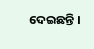ଦେଇଛନ୍ତି ।